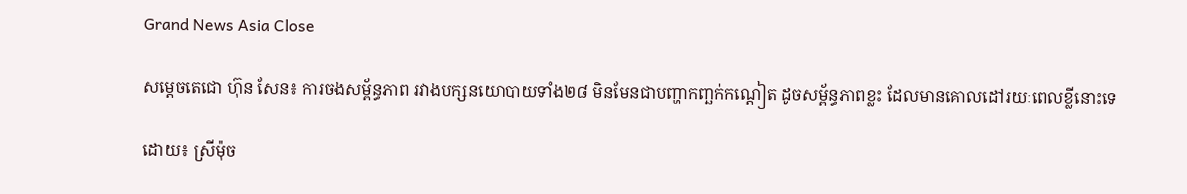Grand News Asia Close

សម្តេចតេជោ ហ៊ុន សែន៖ ការចងសម្ព័ន្ធភាព រវាងបក្សនយោបាយទាំង២៨ មិនមែនជាបញ្ហាកញ្ឆក់កណ្តៀត ដូចសម្ព័ន្ធភាពខ្លះ ដែលមានគោលដៅរយៈពេលខ្លីនោះទេ

ដោយ៖ ស្រីម៉ុច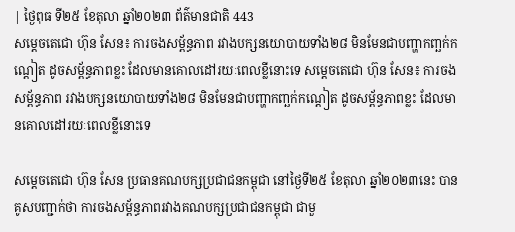| ថ្ងៃពុធ ទី២៥ ខែតុលា ឆ្នាំ២០២៣ ព័ត៌មានជាតិ 443
សម្តេចតេជោ ហ៊ុន សែន៖ ការចងសម្ព័ន្ធភាព រវាងបក្សនយោបាយទាំង២៨ មិនមែនជាបញ្ហាកញ្ឆក់កណ្តៀត ដូចសម្ព័ន្ធភាពខ្លះ ដែលមានគោលដៅរយៈពេលខ្លីនោះទេ សម្តេចតេជោ ហ៊ុន សែន៖ ការចងសម្ព័ន្ធភាព រវាងបក្សនយោបាយទាំង២៨ មិនមែនជាបញ្ហាកញ្ឆក់កណ្តៀត ដូចសម្ព័ន្ធភាពខ្លះ ដែលមានគោលដៅរយៈពេលខ្លីនោះទេ

សម្ដេចតេជោ ហ៊ុន សែន ប្រធានគណបក្សប្រជាជនកម្ពុជា នៅថ្ងៃទី២៥ ខែតុលា ឆ្នាំ២០២៣នេះ បានគូសបញ្ជាក់ថា ការចងសម្ព័ន្ធភាពរវាងគណបក្សប្រជាជនកម្ពុជា ជាមួ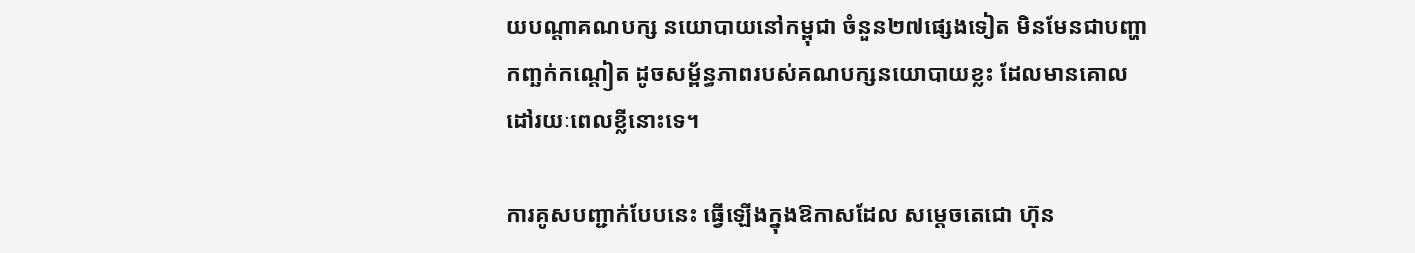យបណ្ដាគណបក្ស នយោបាយនៅកម្ពុជា ចំនួន២៧ផ្សេងទៀត មិនមែនជាបញ្ហាកញ្ឆក់កណ្តៀត ដូចសម្ព័ន្ធភាពរបស់គណបក្សនយោបាយខ្លះ ដែលមានគោលដៅរយៈពេលខ្លីនោះទេ។

ការគូសបញ្ជាក់បែបនេះ ធ្វើឡើងក្នុងឱកាសដែល សម្ដេចតេជោ ហ៊ុន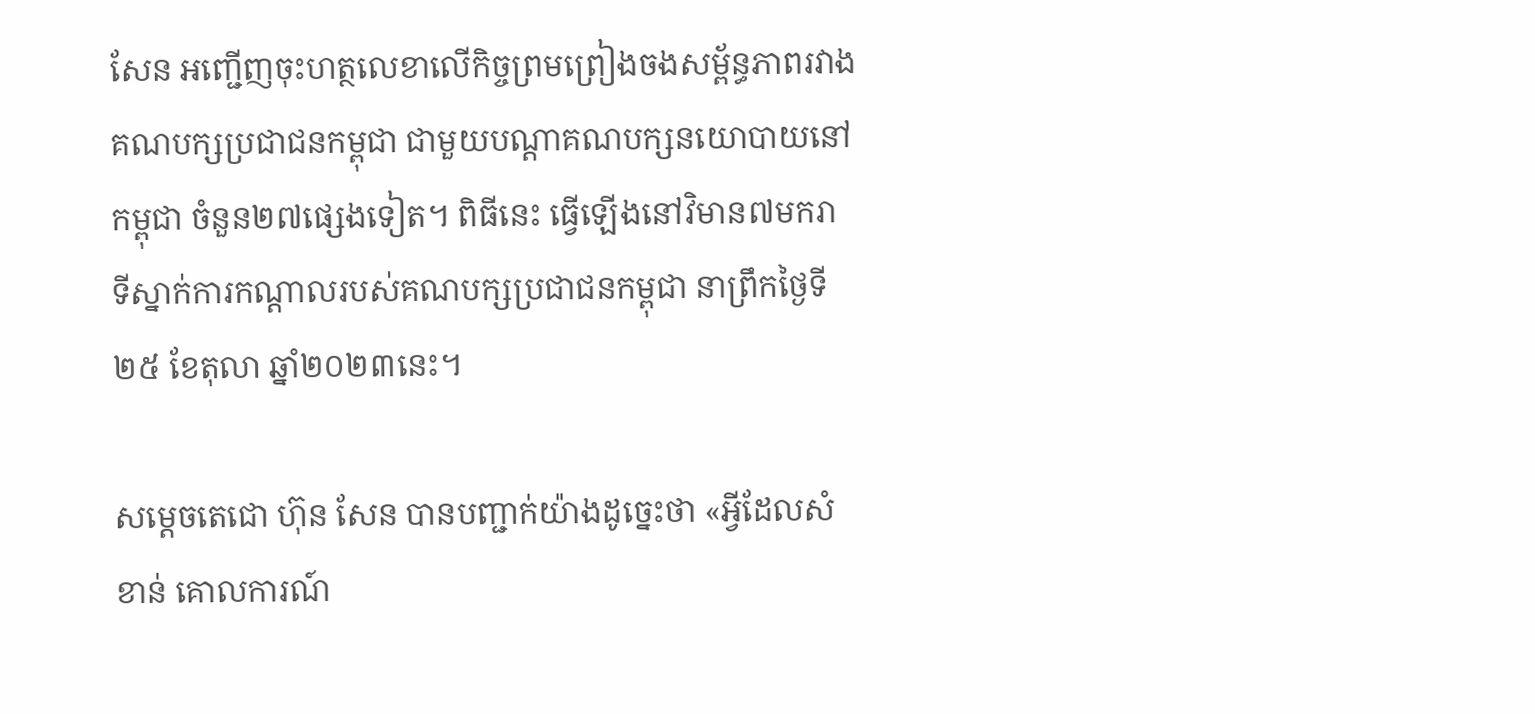សែន អញ្ជើញចុះហត្ថលេខាលើកិច្ចព្រមព្រៀងចងសម្ព័ន្ធភាពរវាង គណបក្សប្រជាជនកម្ពុជា ជាមួយបណ្ដាគណបក្សនយោបាយនៅកម្ពុជា ចំនួន២៧ផ្សេងទៀត។ ពិធីនេះ ធ្វើឡើងនៅវិមាន៧មករា ទីស្នាក់ការកណ្ដាលរបស់គណបក្សប្រជាជនកម្ពុជា នាព្រឹកថ្ងៃទី២៥ ខែតុលា ឆ្នាំ២០២៣នេះ។

សម្ដេចតេជោ ហ៊ុន សែន បានបញ្ជាក់យ៉ាងដូច្នេះថា «អ្វីដែលសំខាន់ គោលការណ៍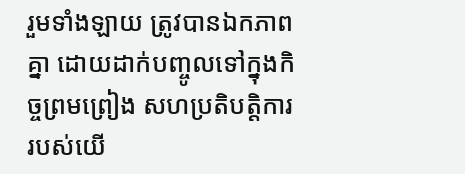រួមទាំងឡាយ ត្រូវបានឯកភាពគ្នា ដោយដាក់បញ្ចូលទៅក្នុងកិច្ចព្រមព្រៀង សហប្រតិបត្ដិការរបស់យើ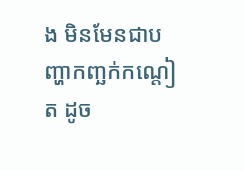ង មិនមែនជាបញ្ហាកញ្ឆក់កណ្តៀត ដូច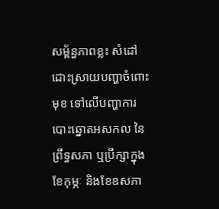សម្ព័ន្ធភាពខ្លះ សំដៅដោះស្រាយបញ្ហាចំពោះមុខ ទៅលើបញ្ហាការបោះឆ្នោតអសកល នៃព្រឹទ្ធសភា ឬប្រឹក្សាក្នុងខែកុម្ភៈ និងខែឧសភា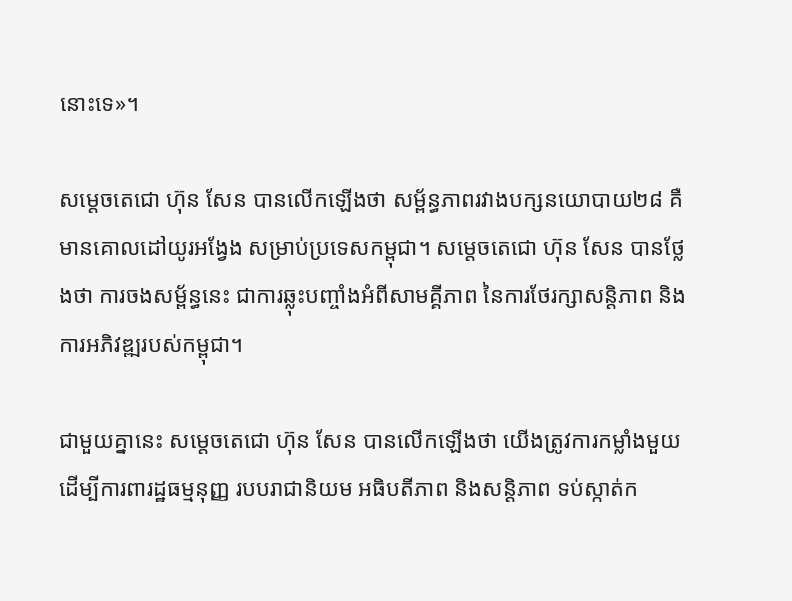នោះទេ»។

សម្តេចតេជោ ហ៊ុន សែន បានលើកឡើងថា សម្ព័ន្ធភាពរវាងបក្សនយោបាយ២៨ គឺមានគោលដៅយូរអង្វែង សម្រាប់ប្រទេសកម្ពុជា។ សម្តេចតេជោ ហ៊ុន សែន បានថ្លែងថា ការចងសម្ព័ន្ធនេះ ជាការឆ្លុះបញ្ចាំងអំពីសាមគ្គីភាព នៃការថែរក្សាសន្តិភាព និងការអភិវឌ្ឍរបស់កម្ពុជា។

ជាមួយគ្នានេះ សម្តេចតេជោ ហ៊ុន សែន បានលើកឡើងថា យើងត្រូវការកម្លាំងមួយដើម្បីការពារដ្ឋធម្មនុញ្ញ របបរាជានិយម អធិបតីភាព និងសន្តិភាព ទប់ស្កាត់ក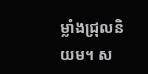ម្លាំងជ្រុលនិយម។ ស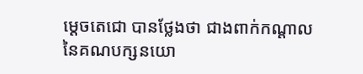ម្តេចតេជោ បានថ្លែងថា ជាងពាក់កណ្តាល នៃគណបក្សនយោ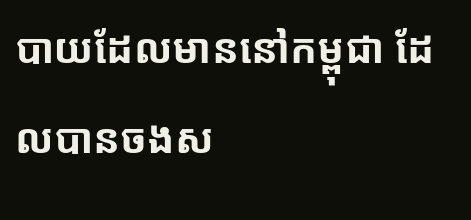បាយដែលមាននៅកម្ពុជា ដែលបានចងស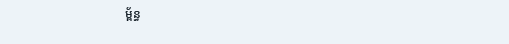ម្ព័ន្ធ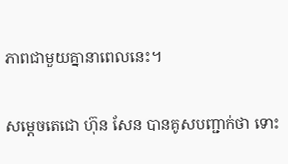ភាពជាមួយគ្នានាពេលនេះ។

សម្តេចតេជោ ហ៊ុន សែន បានគូសបញ្ជាក់ថា ទោះ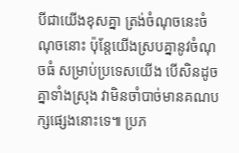បីជាយើងខុសគ្នា ត្រង់ចំណុចនេះចំណុចនោះ ប៉ុន្តែយើងស្របគ្នានូវចំណុចធំ សម្រាប់ប្រទេសយើង បើសិនដូចគ្នាទាំងស្រុង វាមិនចាំបាច់មានគណបក្សផ្សេងនោះទេ៕ ប្រភ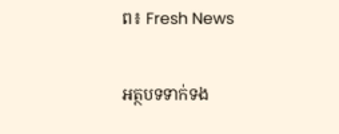ព៖ Fresh News

អត្ថបទទាក់ទង